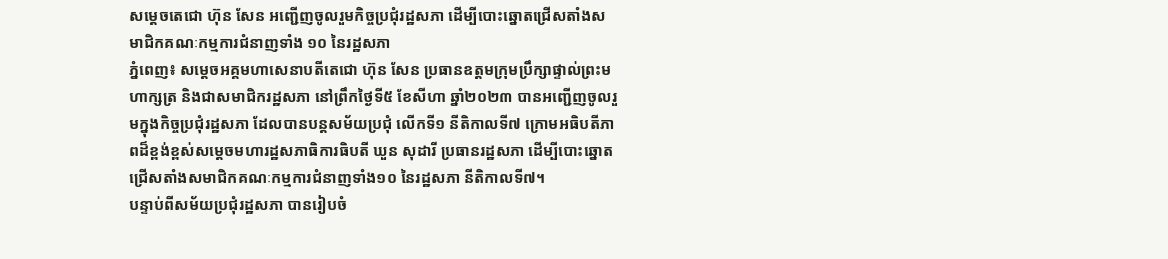សម្ដេចតេជោ ហ៊ុន សែន អញ្ជើញចូលរួមកិច្ចប្រជុំរដ្ឋសភា ដើម្បីបោះឆ្នោតជ្រើសតាំងសមាជិកគណៈកម្មការជំនាញទាំង ១០ នៃរដ្ឋសភា
ភ្នំពេញ៖ សម្ដេចអគ្គមហាសេនាបតីតេជោ ហ៊ុន សែន ប្រធានឧត្តមក្រុមប្រឹក្សាផ្ទាល់ព្រះមហាក្សត្រ និងជាសមាជិករដ្ឋសភា នៅព្រឹកថ្ងៃទី៥ ខែសីហា ឆ្នាំ២០២៣ បានអញ្ជើញចូលរួមក្នុងកិច្ចប្រជុំរដ្ឋសភា ដែលបានបន្តសម័យប្រជុំ លើកទី១ នីតិកាលទី៧ ក្រោមអធិបតីភាពដ៏ខ្ពង់ខ្ពស់សម្តេចមហារដ្ឋសភាធិការធិបតី ឃួន សុដារី ប្រធានរដ្ឋសភា ដើម្បីបោះឆ្នោតជ្រើសតាំងសមាជិកគណៈកម្មការជំនាញទាំង១០ នៃរដ្ឋសភា នីតិកាលទី៧។
បន្ទាប់ពីសម័យប្រជុំរដ្ឋសភា បានរៀបចំ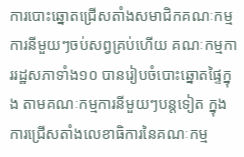ការបោះឆ្នោតជ្រើសតាំងសមាជិកគណៈកម្មការនីមួយៗចប់សព្វគ្រប់ហើយ គណៈកម្មការរដ្ឋសភាទាំង១០ បានរៀបចំបោះឆ្នោតផ្ទៃក្នុង តាមគណៈកម្មការនីមួយៗបន្តទៀត ក្នុងការជ្រើសតាំងលេខាធិការនៃគណៈកម្ម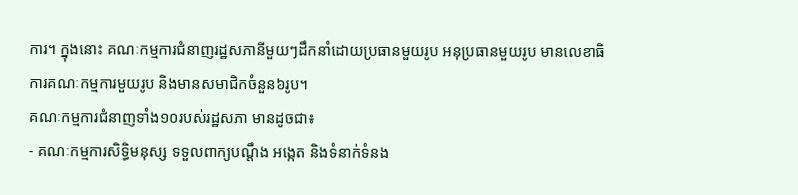ការ។ ក្នុងនោះ គណៈកម្មការជំនាញរដ្ឋសភានីមួយៗដឹកនាំដោយប្រធានមួយរូប អនុប្រធានមួយរូប មានលេខាធិការគណៈកម្មការមួយរូប និងមានសមាជិកចំនួន៦រូប។
គណៈកម្មការជំនាញទាំង១០របស់រដ្ឋសភា មានដូចជា៖
- គណៈកម្មការសិទ្ធិមនុស្ស ទទួលពាក្យបណ្តឹង អង្កេត និងទំនាក់ទំនង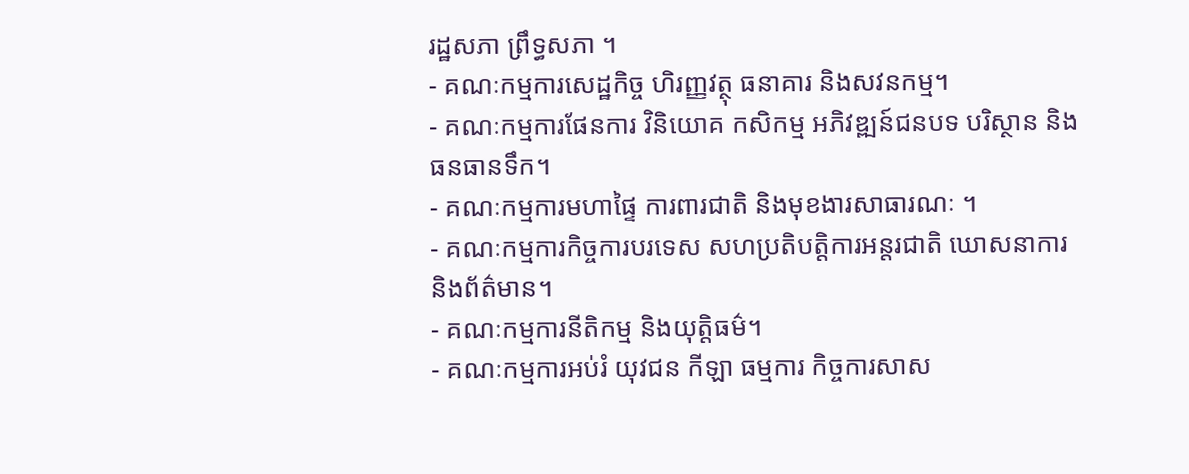រដ្ឋសភា ព្រឹទ្ធសភា ។
- គណៈកម្មការសេដ្ឋកិច្ច ហិរញ្ញវត្ថុ ធនាគារ និងសវនកម្ម។
- គណៈកម្មការផែនការ វិនិយោគ កសិកម្ម អភិវឌ្ឍន៍ជនបទ បរិស្ថាន និងធនធានទឹក។
- គណៈកម្មការមហាផ្ទៃ ការពារជាតិ និងមុខងារសាធារណៈ ។
- គណៈកម្មការកិច្ចការបរទេស សហប្រតិបត្តិការអន្តរជាតិ ឃោសនាការ និងព័ត៌មាន។
- គណៈកម្មការនីតិកម្ម និងយុត្តិធម៌។
- គណៈកម្មការអប់រំ យុវជន កីឡា ធម្មការ កិច្ចការសាស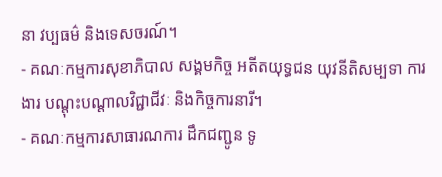នា វប្បធម៌ និងទេសចរណ៍។
- គណៈកម្មការសុខាភិបាល សង្គមកិច្ច អតីតយុទ្ធជន យុវនីតិសម្បទា ការងារ បណ្តុះបណ្តាលវិជ្ជាជីវៈ និងកិច្ចការនារី។
- គណៈកម្មការសាធារណការ ដឹកជញ្ជូន ទូ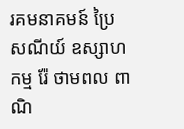រគមនាគមន៍ ប្រៃសណីយ៍ ឧស្សាហកម្ម រ៉ែ ថាមពល ពាណិ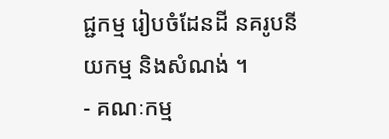ជ្ជកម្ម រៀបចំដែនដី នគរូបនីយកម្ម និងសំណង់ ។
- គណៈកម្ម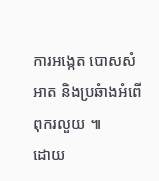ការអង្កេត បោសសំអាត និងប្រឆំាងអំពើពុករលួយ ៕
ដោយ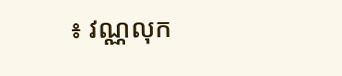៖ វណ្ណលុក